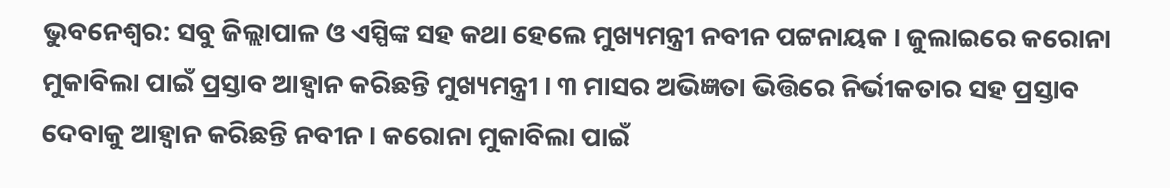ଭୁବନେଶ୍ୱର: ସବୁ ଜିଲ୍ଲାପାଳ ଓ ଏସ୍ପିଙ୍କ ସହ କଥା ହେଲେ ମୁଖ୍ୟମନ୍ତ୍ରୀ ନବୀନ ପଟ୍ଟନାୟକ । ଜୁଲାଇରେ କରୋନା ମୁକାବିଲା ପାଇଁ ପ୍ରସ୍ତାବ ଆହ୍ୱାନ କରିଛନ୍ତି ମୁଖ୍ୟମନ୍ତ୍ରୀ । ୩ ମାସର ଅଭିଜ୍ଞତା ଭିତ୍ତିରେ ନିର୍ଭୀକତାର ସହ ପ୍ରସ୍ତାବ ଦେବାକୁ ଆହ୍ୱାନ କରିଛନ୍ତି ନବୀନ । କରୋନା ମୁକାବିଲା ପାଇଁ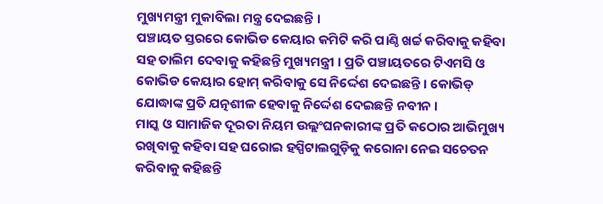ମୁଖ୍ୟମନ୍ତ୍ରୀ ମୁକାବିଲା ମନ୍ତ୍ର ଦେଇଛନ୍ତି ।
ପଞ୍ଚାୟତ ସ୍ତରରେ କୋଭିଡ କେୟାର କମିଟି କରି ପାଣ୍ଠି ଖର୍ଚ୍ଚ କରିବାକୁ କହିବା ସହ ତାଲିମ ଦେବାକୁ କହିଛନ୍ତି ମୁଖ୍ୟମନ୍ତ୍ରୀ । ପ୍ରତି ପଞ୍ଚାୟତରେ ଟିଏମସି ଓ କୋଭିଡ କେୟାର ହୋମ୍ କରିବାକୁ ସେ ନିର୍ଦ୍ଦେଶ ଦେଇଛନ୍ତି । କୋଭିଡ୍ ଯୋଦ୍ଧାଙ୍କ ପ୍ରତି ଯତ୍ନଶୀଳ ହେବାକୁ ନିର୍ଦ୍ଦେଶ ଦେଇଛନ୍ତି ନବୀନ ।
ମାସ୍କ ଓ ସାମାଜିକ ଦୂରତା ନିୟମ ଉଲ୍ଲଂଘନକାରୀଙ୍କ ପ୍ରତି କଠୋର ଆଭିମୁଖ୍ୟ ରଖିବାକୁ କହିବା ସହ ଘରୋଇ ହସ୍ପିଟାଲଗୁଡ଼ିକୁ କରୋନା ନେଇ ସଚେତନ କରିବାକୁ କହିଛନ୍ତି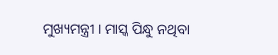ମୁଖ୍ୟମନ୍ତ୍ରୀ । ମାସ୍କ ପିନ୍ଧୁ ନଥିବା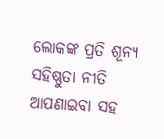ଲୋକଙ୍କ ପ୍ରତି ଶୂନ୍ୟ ସହିଷ୍ଣୁତା ନୀତି ଆପଣାଇବା ସହ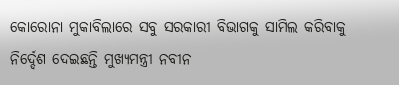କୋରୋନା ମୁକାବିଲାରେ ସବୁ ସରକାରୀ ବିଭାଗକୁ ସାମିଲ କରିବାକୁ ନିର୍ଦ୍ଦେଶ ଦେଇଛନ୍ତି ମୁଖ୍ୟମନ୍ତ୍ରୀ ନବୀନ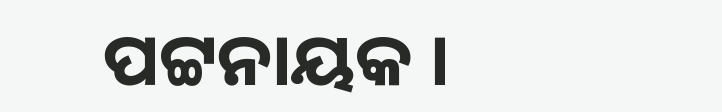ପଟ୍ଟନାୟକ ।